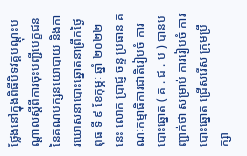ថ្លែងនៅក្នុងពិធីបិទវគ្គបណ្តុះបណ្តាលស្តីពីការចុះបញ្ជីបេក្ខជន នៃគណបក្សនយោបាយ និងការឃោសនាបោះឆ្នោតនាព្រឹកថ្ងៃ ពុធ ទី ៩ ខែកុម្ភៈ ឆ្នាំ ២០២២ នេះ លោក ប្រាជ្ញ ចន្ទ ប្រធាន គណៈកម្មាធិការជាតិរៀបចំ ការបោះឆ្នោត ( គ . ជ . ប ) បានបញ្ជាក់ថា សម្រាប់ ការរៀបចំ ការបោះឆ្នោត ជ្រើសរើស ក្រុមប្រឹក្សា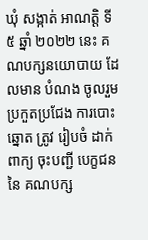ឃុំ សង្កាត់ អាណត្តិ ទី ៥ ឆ្នាំ ២០២២ នេះ គណបក្សនយោបាយ ដែលមាន បំណង ចូលរួម ប្រកួតប្រជែង ការបោះឆ្នោត ត្រូវ រៀបចំ ដាក់ពាក្យ ចុះបញ្ជី បេក្ខជន នៃ គណបក្ស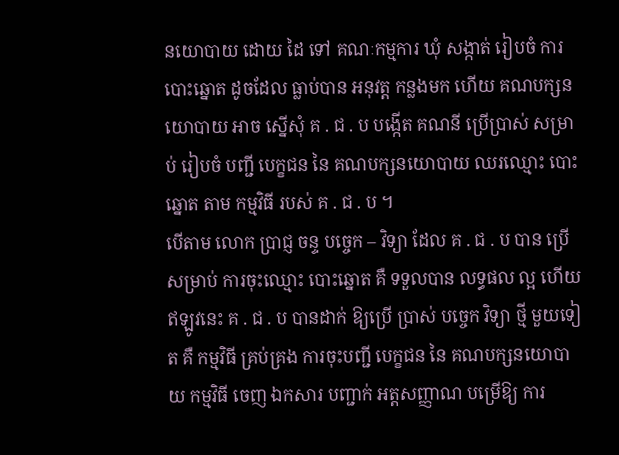នយោបាយ ដោយ ដៃ ទៅ គណៈកម្មការ ឃុំ សង្កាត់ រៀបចំ ការបោះឆ្នោត ដូចដែល ធ្លាប់បាន អនុវត្ត កន្លងមក ហើយ គណបក្សនយោបាយ អាច ស្នើសុំ គ . ជ . ប បង្កើត គណនី ប្រើប្រាស់ សម្រាប់ រៀបចំ បញ្ជី បេក្ខជន នៃ គណបក្សនយោបាយ ឈរឈ្មោះ បោះឆ្នោត តាម កម្មវិធី របស់ គ . ជ . ប ។
បើតាម លោក ប្រាជ្ញ ចន្ទ បច្ចេក – វិទ្យា ដែល គ . ជ . ប បាន ប្រើ សម្រាប់ ការចុះឈ្មោះ បោះឆ្នោត គឺ ទទួលបាន លទ្ធផល ល្អ ហើយ ឥឡូវនេះ គ . ជ . ប បានដាក់ ឱ្យប្រើ ប្រាស់ បច្ចេក វិទ្យា ថ្មី មួយទៀត គឺ កម្មវិធី គ្រប់គ្រង ការចុះបញ្ជី បេក្ខជន នៃ គណបក្សនយោបាយ កម្មវិធី ចេញ ឯកសារ បញ្ជាក់ អត្តសញ្ញាណ បម្រើឱ្យ ការ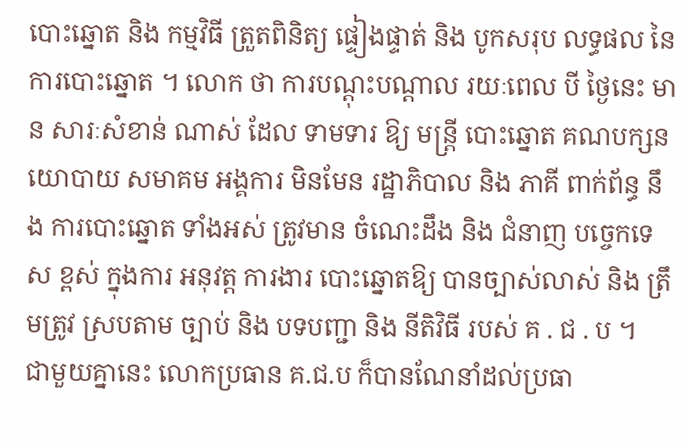បោះឆ្នោត និង កម្មវិធី ត្រួតពិនិត្យ ផ្ទៀងផ្ទាត់ និង បូកសរុប លទ្ធផល នៃ ការបោះឆ្នោត ។ លោក ថា ការបណ្តុះបណ្តាល រយៈពេល បី ថ្ងៃនេះ មាន សារៈសំខាន់ ណាស់ ដែល ទាមទារ ឱ្យ មន្ត្រី បោះឆ្នោត គណបក្សនយោបាយ សមាគម អង្គការ មិនមែន រដ្ឋាភិបាល និង ភាគី ពាក់ព័ន្ធ នឹង ការបោះឆ្នោត ទាំងអស់ ត្រូវមាន ចំណេះដឹង និង ជំនាញ បច្ចេកទេស ខ្ពស់ ក្នុងការ អនុវត្ត ការងារ បោះឆ្នោតឱ្យ បានច្បាស់លាស់ និង ត្រឹមត្រូវ ស្របតាម ច្បាប់ និង បទបញ្ជា និង នីតិវិធី របស់ គ . ជ . ប ។
ជាមួយគ្នានេះ លោកប្រធាន គ.ជ.ប ក៏បានណែនាំដល់ប្រធា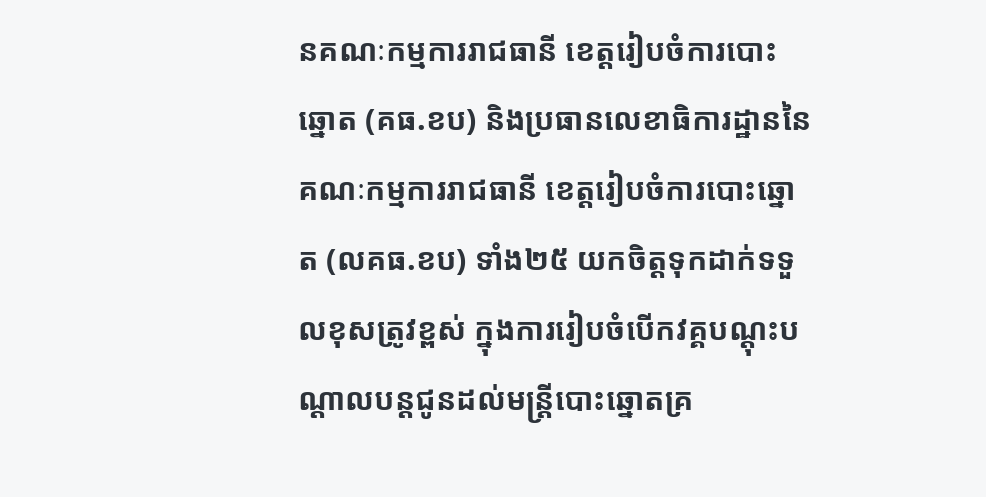នគណៈកម្មការរាជធានី ខេត្តរៀបចំការបោះឆ្នោត (គធ.ខប) និងប្រធានលេខាធិការដ្ឋាននៃគណៈកម្មការរាជធានី ខេត្តរៀបចំការបោះឆ្នោត (លគធ.ខប) ទាំង២៥ យកចិត្តទុកដាក់ទទួលខុសត្រូវខ្ពស់ ក្នុងការរៀបចំបើកវគ្គបណ្តុះបណ្តាលបន្តជូនដល់មន្ត្រីបោះឆ្នោតគ្រ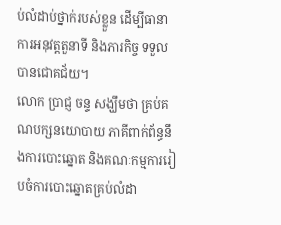ប់លំដាប់ថ្នាក់របស់ខ្លួន ដើម្បីធានាការអនុវត្តតួនាទី និងភារកិច្ច ទទួលបានជោគជ័យ។
លោក ប្រាជ្ញ ចន្ទ សង្ឃឹមថា គ្រប់គណបក្សនយោបាយ ភាគីពាក់ព័ន្ធនឹងការបោះឆ្នោត និងគណៈកម្មការរៀបចំការបោះឆ្នោតគ្រប់លំដា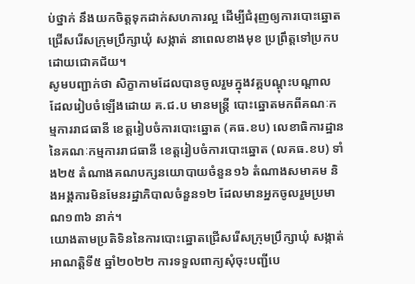ប់ថ្នាក់ នឹងយកចិត្តទុកដាក់សហការល្អ ដើម្បីជំរុញឲ្យការបោះឆ្នោតជ្រើសរើសក្រុមប្រឹក្សាឃុំ សង្កាត់ នាពេលខាងមុខ ប្រព្រឹត្តទៅប្រកបដោយជោគជ័យ។
សូមបញ្ជាក់ថា សិក្ខាកាមដែលបានចូលរួមក្នុងវគ្គបណ្តុះបណ្តាល ដែលរៀបចំឡើងដោយ គ.ជ.ប មានមន្ត្រី បោះឆ្នោតមកពីគណៈកម្មការរាជធានី ខេត្តរៀបចំការបោះឆ្នោត (គធ.ខប) លេខាធិការដ្ឋាននៃគណៈកម្មការរាជធានី ខេត្តរៀបចំការបោះឆ្នោត (លគធ.ខប) ទាំង២៥ តំណាងគណបក្សនយោបាយចំនួន១៦ តំណាងសមាគម និងអង្គការមិនមែនរដ្ឋាភិបាលចំនួន១២ ដែលមានអ្នកចូលរួមប្រមាណ១៣៦ នាក់។
យោងតាមប្រតិទិននៃការបោះឆ្នោតជ្រើសរើសក្រុមប្រឹក្សាឃុំ សង្កាត់ អាណត្តិទី៥ ឆ្នាំ២០២២ ការទទួលពាក្យសុំចុះបញ្ជីបេ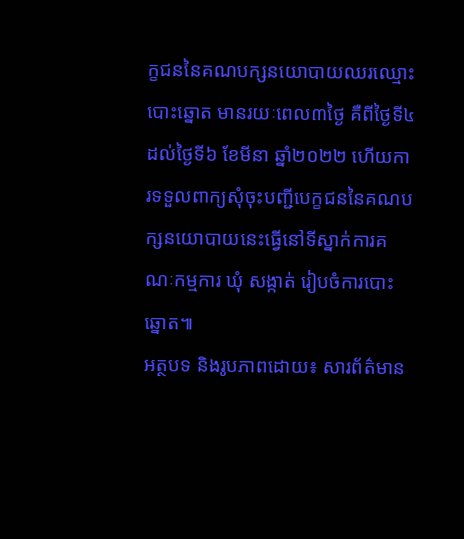ក្ខជននៃគណបក្សនយោបាយឈរឈ្មោះបោះឆ្នោត មានរយៈពេល៣ថ្ងៃ គឺពីថ្ងៃទី៤ ដល់ថ្ងៃទី៦ ខែមីនា ឆ្នាំ២០២២ ហើយការទទួលពាក្យសុំចុះបញ្ជីបេក្ខជននៃគណបក្សនយោបាយនេះធ្វើនៅទីស្នាក់ការគណៈកម្មការ ឃុំ សង្កាត់ រៀបចំការបោះឆ្នោត៕
អត្ថបទ និងរូបភាពដោយ៖ សារព័ត៌មាន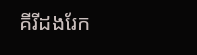គីរីដងរែក